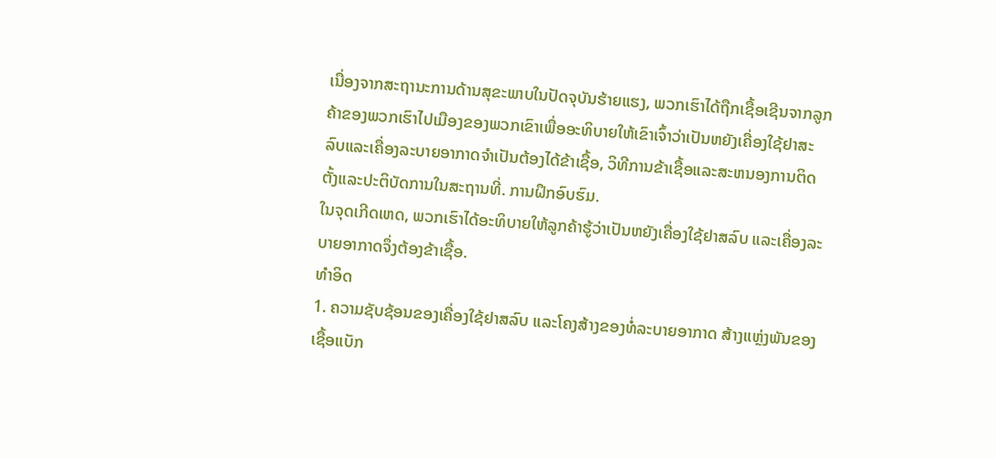ເນື່ອງຈາກສະຖານະການດ້ານສຸຂະພາບໃນປັດຈຸບັນຮ້າຍແຮງ, ພວກເຮົາໄດ້ຖືກເຊື້ອເຊີນຈາກລູກຄ້າຂອງພວກເຮົາໄປເມືອງຂອງພວກເຂົາເພື່ອອະທິບາຍໃຫ້ເຂົາເຈົ້າວ່າເປັນຫຍັງເຄື່ອງໃຊ້ຢາສະລົບແລະເຄື່ອງລະບາຍອາກາດຈໍາເປັນຕ້ອງໄດ້ຂ້າເຊື້ອ, ວິທີການຂ້າເຊື້ອແລະສະຫນອງການຕິດຕັ້ງແລະປະຕິບັດການໃນສະຖານທີ່. ການຝຶກອົບຮົມ.
ໃນຈຸດເກີດເຫດ, ພວກເຮົາໄດ້ອະທິບາຍໃຫ້ລູກຄ້າຮູ້ວ່າເປັນຫຍັງເຄື່ອງໃຊ້ຢາສລົບ ແລະເຄື່ອງລະບາຍອາກາດຈຶ່ງຕ້ອງຂ້າເຊື້ອ.
ທໍາອິດ
1. ຄວາມຊັບຊ້ອນຂອງເຄື່ອງໃຊ້ຢາສລົບ ແລະໂຄງສ້າງຂອງທໍ່ລະບາຍອາກາດ ສ້າງແຫຼ່ງພັນຂອງເຊື້ອແບັກ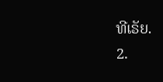ທີເຣັຍ.
2.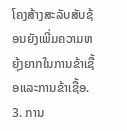ໂຄງສ້າງສະລັບສັບຊ້ອນຍັງເພີ່ມຄວາມຫຍຸ້ງຍາກໃນການຂ້າເຊື້ອແລະການຂ້າເຊື້ອ.
3. ການ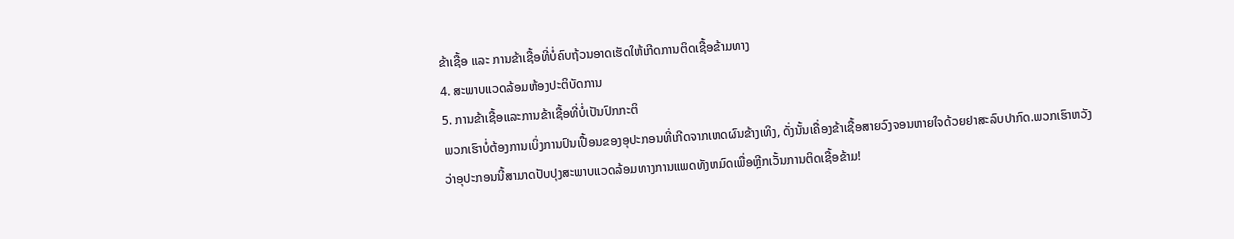ຂ້າເຊື້ອ ແລະ ການຂ້າເຊື້ອທີ່ບໍ່ຄົບຖ້ວນອາດເຮັດໃຫ້ເກີດການຕິດເຊື້ອຂ້າມທາງ
4. ສະພາບແວດລ້ອມຫ້ອງປະຕິບັດການ
5. ການຂ້າເຊື້ອແລະການຂ້າເຊື້ອທີ່ບໍ່ເປັນປົກກະຕິ
ພວກເຮົາບໍ່ຕ້ອງການເບິ່ງການປົນເປື້ອນຂອງອຸປະກອນທີ່ເກີດຈາກເຫດຜົນຂ້າງເທິງ, ດັ່ງນັ້ນເຄື່ອງຂ້າເຊື້ອສາຍວົງຈອນຫາຍໃຈດ້ວຍຢາສະລົບປາກົດ.ພວກເຮົາຫວັງວ່າອຸປະກອນນີ້ສາມາດປັບປຸງສະພາບແວດລ້ອມທາງການແພດທັງຫມົດເພື່ອຫຼີກເວັ້ນການຕິດເຊື້ອຂ້າມ!